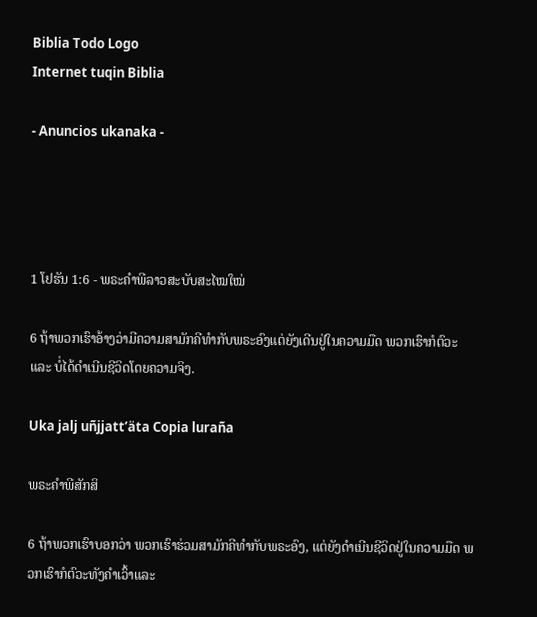Biblia Todo Logo
Internet tuqin Biblia

- Anuncios ukanaka -




1 ໂຢຮັນ 1:6 - ພຣະຄຳພີລາວສະບັບສະໄໝໃໝ່

6 ຖ້າພວກເຮົາອ້າງວ່າມີຄວາມສາມັກຄີທຳກັບພຣະອົງແຕ່ຍັງເດີນຢູ່ໃນຄວາມມືດ ພວກເຮົາກໍຕົວະ ແລະ ບໍ່ໄດ້ດຳເນີນຊີວິດໂດຍຄວາມຈິງ.

Uka jalj uñjjattʼäta Copia luraña

ພຣະຄຳພີສັກສິ

6 ຖ້າພວກເຮົາບອກວ່າ ພວກເຮົາຮ່ວມສາມັກຄີທຳກັບພຣະອົງ, ແຕ່ຍັງດຳເນີນຊີວິດຢູ່ໃນຄວາມມືດ ພວກເຮົາກໍຕົວະທັງຄຳເວົ້າແລະ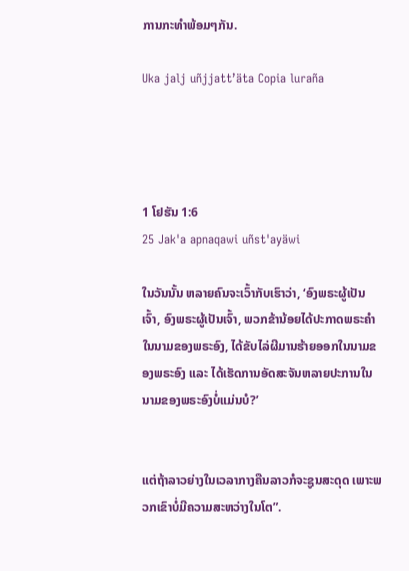ການກະທຳພ້ອມໆກັນ.

Uka jalj uñjjattʼäta Copia luraña




1 ໂຢຮັນ 1:6
25 Jak'a apnaqawi uñst'ayäwi

ໃນວັນນັ້ນ ຫລາຍຄົນຈະເວົ້າກັບເຮົາວ່າ, ‘ອົງພຣະຜູ້ເປັນເຈົ້າ, ອົງພຣະຜູ້ເປັນເຈົ້າ, ພວກຂ້ານ້ອຍໄດ້ປະກາດພຣະຄຳໃນນາມຂອງພຣະອົງ, ໄດ້ຂັບໄລ່ຜີມານຮ້າຍອອກໃນນາມຂອງພຣະອົງ ແລະ ໄດ້ເຮັດການອັດສະຈັນຫລາຍປະການໃນນາມຂອງພຣະອົງບໍ່ແມ່ນບໍ?’


ແຕ່ຖ້າລາວຍ່າງໃນເວລາກາງຄືນລາວກໍຈະຊູນສະດຸດ ເພາະພວກເຂົາບໍ່ມີຄວາມສະຫວ່າງໃນໂຕ”.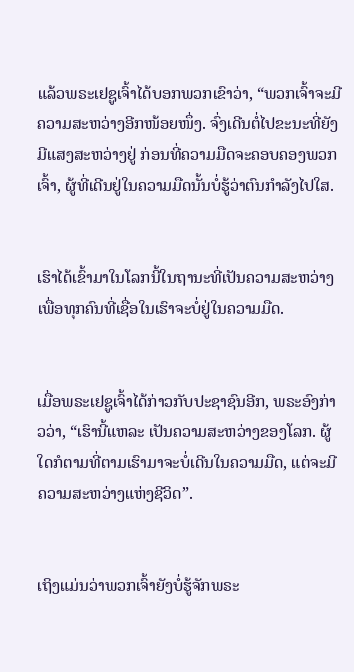ແລ້ວພຣະເຢຊູເຈົ້າໄດ້ບອກພວກເຂົາວ່າ, “ພວກເຈົ້າຈະມີຄວາມສະຫວ່າງອີກໜ້ອຍໜຶ່ງ. ຈົ່ງເດີນຕໍ່ໄປຂະນະທີ່ຍັງມີແສງສະຫວ່າງຢູ່ ກ່ອນທີ່ຄວາມມືດຈະຄອບຄອງພວກເຈົ້າ, ຜູ້ທີ່ເດີນຢູ່ໃນຄວາມມືດນັ້ນບໍ່ຮູ້ວ່າຕົນກຳລັງໄປໃສ.


ເຮົາໄດ້ເຂົ້າມາໃນໂລກນີ້ໃນຖານະທີ່ເປັນຄວາມສະຫວ່າງ ເພື່ອທຸກຄົນທີ່ເຊື່ອໃນເຮົາຈະບໍ່ຢູ່ໃນຄວາມມືດ.


ເມື່ອພຣະເຢຊູເຈົ້າໄດ້ກ່າວກັບປະຊາຊົນອີກ, ພຣະອົງກ່າວວ່າ, “ເຮົານີ້ແຫລະ ເປັນຄວາມສະຫວ່າງຂອງໂລກ. ຜູ້ໃດກໍຕາມທີ່ຕາມເຮົາມາຈະບໍ່ເດີນໃນຄວາມມືດ, ແຕ່ຈະມີຄວາມສະຫວ່າງແຫ່ງຊີວິດ”.


ເຖິງແມ່ນວ່າພວກເຈົ້າຍັງບໍ່ຮູ້ຈັກພຣະ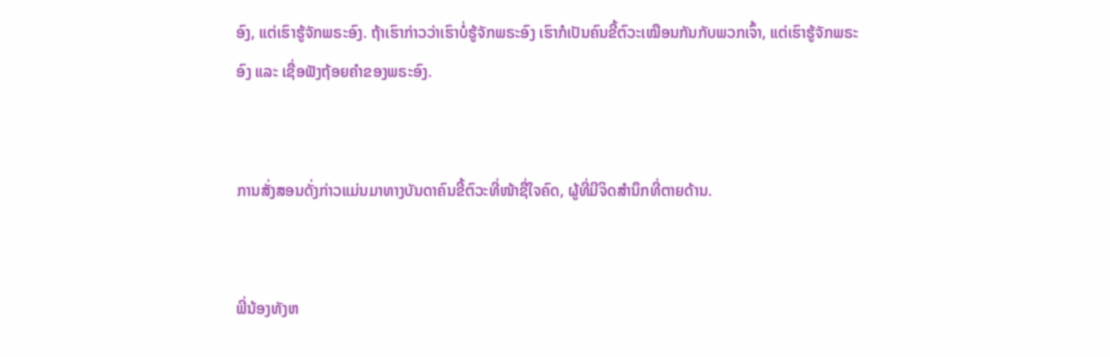ອົງ, ແຕ່ເຮົາຮູ້ຈັກພຣະອົງ. ຖ້າເຮົາກ່າວວ່າເຮົາບໍ່ຮູ້ຈັກພຣະອົງ ເຮົາກໍເປັນຄົນຂີ້ຕົວະເໝືອນກັນກັບພວກເຈົ້າ, ແຕ່ເຮົາຮູ້ຈັກພຣະອົງ ແລະ ເຊື່ອຟັງຖ້ອຍຄຳຂອງພຣະອົງ.


ການສັ່ງສອນດັ່ງກ່າວແມ່ນມາທາງບັນດາຄົນຂີ້ຕົວະທີ່ໜ້າຊື່ໃຈຄົດ, ຜູ້ທີ່ມີຈິດສຳນຶກທີ່ຕາຍດ້ານ.


ພີ່ນ້ອງທັງຫ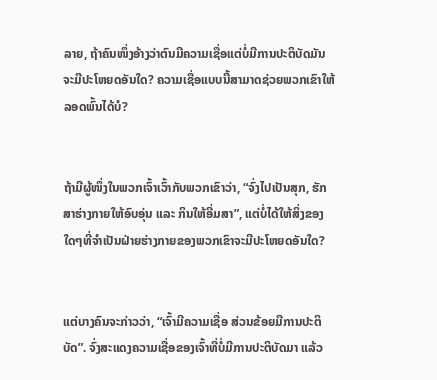ລາຍ, ຖ້າຄົນໜຶ່ງອ້າງວ່າຕົນມີຄວາມເຊື່ອແຕ່ບໍ່ມີການປະຕິບັດມັນຈະມີປະໂຫຍດອັນໃດ? ຄວາມເຊື່ອແບບນີ້ສາມາດຊ່ວຍພວກເຂົາໃຫ້ລອດພົ້ນໄດ້ບໍ?


ຖ້າມີຜູ້ໜຶ່ງໃນພວກເຈົ້າເວົ້າກັບພວກເຂົາວ່າ, “ຈົ່ງໄປເປັນສຸກ, ຮັກສາຮ່າງກາຍໃຫ້ອົບອຸ່ນ ແລະ ກິນໃຫ້ອີ່ມສາ”, ແຕ່ບໍ່ໄດ້ໃຫ້ສິ່ງຂອງໃດໆທີ່ຈຳເປັນຝ່າຍຮ່າງກາຍຂອງພວກເຂົາຈະມີປະໂຫຍດອັນໃດ?


ແຕ່ບາງຄົນຈະກ່າວວ່າ, “ເຈົ້າມີຄວາມເຊື່ອ ສ່ວນຂ້ອຍມີການປະຕິບັດ”. ຈົ່ງສະແດງຄວາມເຊື່ອຂອງເຈົ້າທີ່ບໍ່ມີການປະຕິບັດມາ ແລ້ວ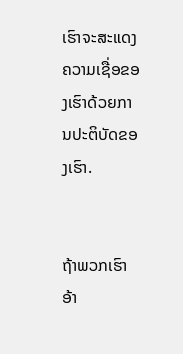ເຮົາຈະສະແດງຄວາມເຊື່ອຂອງເຮົາດ້ວຍການປະຕິບັດຂອງເຮົາ.


ຖ້າພວກເຮົາອ້າ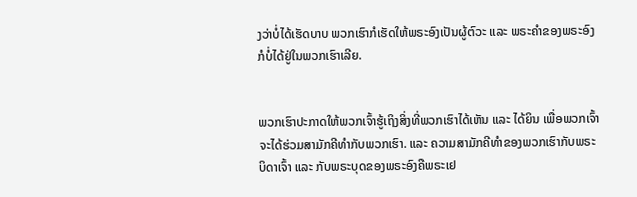ງວ່າບໍ່ໄດ້ເຮັດບາບ ພວກເຮົາກໍເຮັດໃຫ້ພຣະອົງເປັນຜູ້ຕົວະ ແລະ ພຣະຄຳຂອງພຣະອົງກໍບໍ່ໄດ້ຢູ່ໃນພວກເຮົາເລີຍ.


ພວກເຮົາປະກາດໃຫ້ພວກເຈົ້າຮູ້ເຖິງສິ່ງທີ່ພວກເຮົາໄດ້ເຫັນ ແລະ ໄດ້ຍິນ ເພື່ອພວກເຈົ້າຈະໄດ້ຮ່ວມສາມັກຄີທຳກັບພວກເຮົາ. ແລະ ຄວາມສາມັກຄີທຳຂອງພວກເຮົາກັບພຣະບິດາເຈົ້າ ແລະ ກັບພຣະບຸດຂອງພຣະອົງຄືພຣະເຢ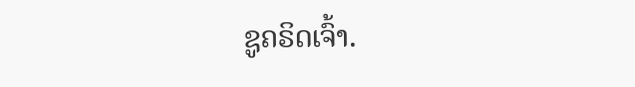ຊູຄຣິດເຈົ້າ.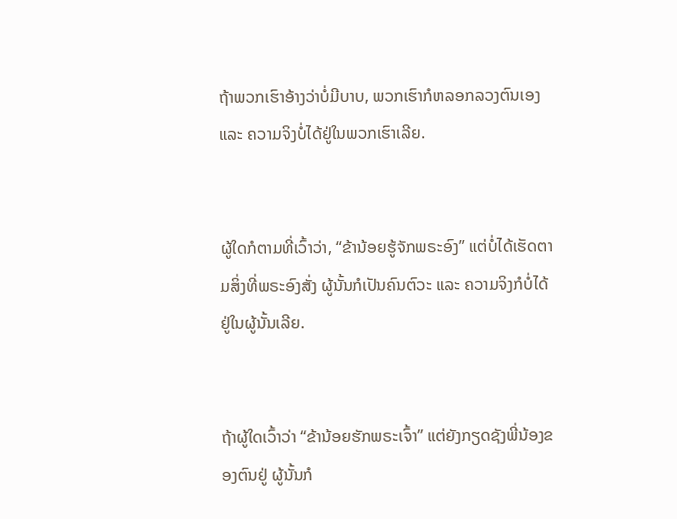ຖ້າພວກເຮົາອ້າງວ່າບໍ່ມີບາບ, ພວກເຮົາກໍຫລອກລວງຕົນເອງ ແລະ ຄວາມຈິງບໍ່ໄດ້ຢູ່ໃນພວກເຮົາເລີຍ.


ຜູ້ໃດກໍຕາມທີ່ເວົ້າວ່າ, “ຂ້ານ້ອຍຮູ້ຈັກພຣະອົງ” ແຕ່ບໍ່ໄດ້ເຮັດຕາມສິ່ງທີ່ພຣະອົງສັ່ງ ຜູ້ນັ້ນກໍເປັນຄົນຕົວະ ແລະ ຄວາມຈິງກໍບໍ່ໄດ້ຢູ່ໃນຜູ້ນັ້ນເລີຍ.


ຖ້າຜູ້ໃດເວົ້າວ່າ “ຂ້ານ້ອຍຮັກພຣະເຈົ້າ” ແຕ່ຍັງກຽດຊັງພີ່ນ້ອງຂອງຕົນຢູ່ ຜູ້ນັ້ນກໍ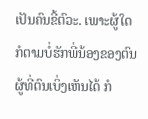ເປັນຄົນຂີ້ຕົວະ. ເພາະຜູ້ໃດກໍຕາມບໍ່ຮັກພີ່ນ້ອງຂອງຕົນຜູ້ທີ່ຕົນເບິ່ງເຫັນໄດ້ ກໍ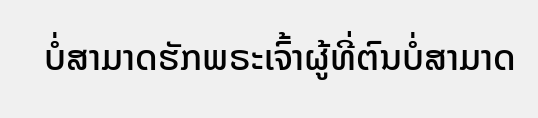ບໍ່ສາມາດຮັກພຣະເຈົ້າຜູ້ທີ່ຕົນບໍ່ສາມາດ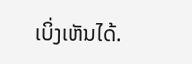ເບິ່ງເຫັນໄດ້.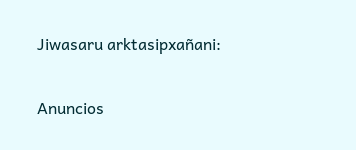Jiwasaru arktasipxañani:

Anuncios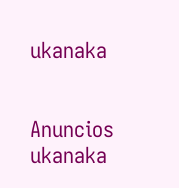ukanaka


Anuncios ukanaka